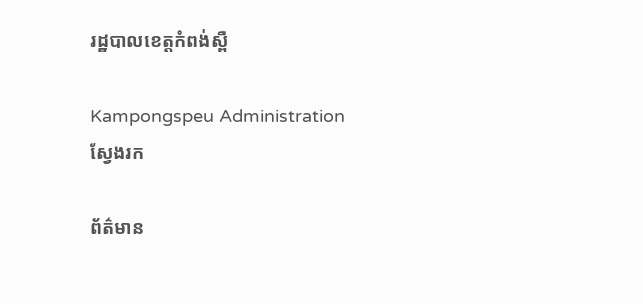រដ្ឋបាលខេត្តកំពង់ស្ពឺ

Kampongspeu Administration
ស្វែងរក

ព័ត៌មាន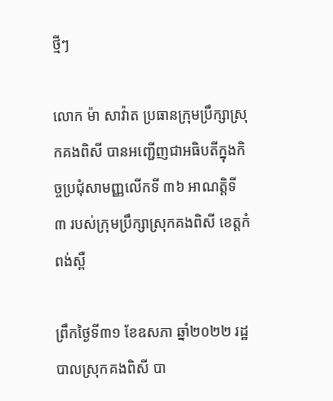ថ្មីៗ

លោក ម៉ា សាវ៉ាត ប្រធានក្រុមប្រឹក្សាស្រុកគងពិសី បានអញ្ជើញជាអធិបតីក្នុងកិច្ចប្រជុំសាមញ្ញលើកទី ៣៦ អាណត្តិទី ៣ របស់ក្រុមប្រឹក្សាស្រុកគងពិសី ខេត្តកំពង់ស្ពឺ

ព្រឹកថ្ងៃទី៣១ ខែឧសភា ឆ្នាំ២០២២ រដ្ឋបាលស្រុកគងពិសី បា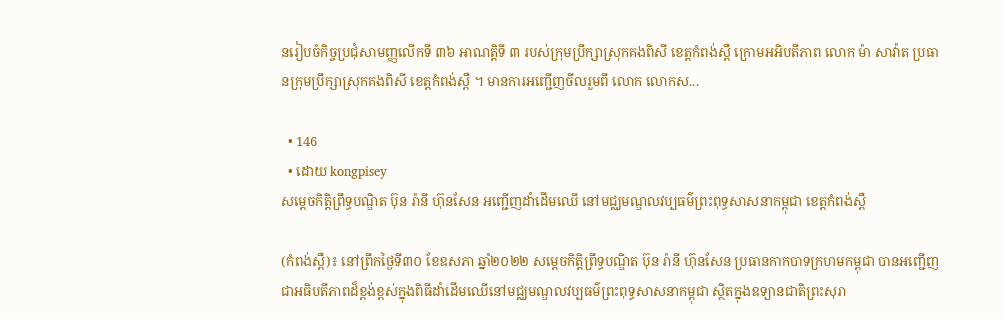នរៀបចំកិច្ចប្រជុំសាមញ្ញលើកទី ៣៦ អាណត្តិទី ៣ របស់ក្រុមប្រឹក្សាស្រុកគងពិសី ខេត្តកំពង់ស្ពឺ ក្រោមអអិបតីភាព លោក ម៉ា សាវ៉ាត ប្រធានក្រុមប្រឹក្សាស្រុកគងពិសី ខេត្តកំពង់ស្ពឺ ។ មានការអញ្ជើញចីលរួមពី លោក លោកស...

  • 146
  • ដោយ kongpisey
សម្ដេចកិត្តិព្រឹទ្ធបណ្ឌិត ប៊ុន រ៉ានី ហ៊ុនសែន អញ្ជើញដាំដើមឈើ នៅមជ្ឈមណ្ឌលវប្បធម៌ព្រះពុទ្ធសាសនាកម្ពុជា ខេត្តកំពង់ស្ពឺ

(កំពង់ស្ពឺ)៖ នៅព្រឹកថ្ងៃទី៣០ ខែឧសភា ឆ្នាំ២០២២ សម្ដេចកិត្តិព្រឹទ្ធបណ្ឌិត ប៊ុន រ៉ានី ហ៊ុនសែន ប្រធានកាកបាទក្រហមកម្ពុជា បានអញ្ជើញជាអធិបតីភាពដ៏ខ្ពង់ខ្ពស់ក្នុងពិធីដាំដើមឈើនៅមជ្ឈមណ្ឌលវប្បធម៌ព្រះពុទ្ធសាសនាកម្ពុជា ស្ថិតក្នុងឧទ្យានជាតិព្រះសុរា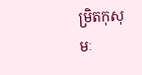ម្រិតកុសុមៈ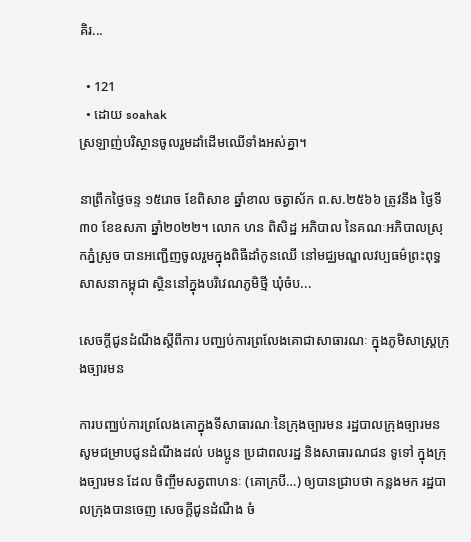គិរ...

  • 121
  • ដោយ soahak
ស្រឡាញ់បរិស្ថានចូលរួមដាំដើមឈើទាំងអស់គ្នា។

នាព្រឹកថ្ងៃចន្ទ ១៥រោច ខែពិសាខ ឆ្នាំខាល ចត្វាស័ក ព.ស.២៥៦៦ ត្រូវនឹង ថ្ងៃទី៣០ ខែឧសភា ឆ្នាំ២០២២។ លោក ហន ពិសិដ្ឋ អភិបាល នៃគណៈអភិបាលស្រុកភ្នំស្រួច បានអញ្ជើញចូលរួមក្នុងពិធីដាំកូនឈើ នៅមជ្ឈមណ្ឌលវប្បធម៌ព្រះពុទ្ធសាសនាកម្ពុជា ស្ថិននៅក្នុងបរិវេណភូមិថ្មី ឃុំចំប...

សេចក្តីជូនដំណឹងស្តីពីការ បញ្ឈប់ការព្រលែងគោជាសាធារណៈ ក្នុងភូមិសាស្ត្រក្រុងច្បារមន

ការបញ្ឈប់ការព្រលែងគោក្នុងទីសាធារណៈនៃក្រុងច្បារមន រដ្ឋបាលក្រុងច្បារមន សូមជម្រាបជូនដំណឹងដល់ បងប្អូន ប្រជាពលរដ្ឋ និងសាធារណជន ទូទៅ ក្នុងក្រុងច្បារមន ដែល ចិញ្ចឹមសត្វពាហនៈ (គោក្របី…) ឲ្យបានជ្រាបថា កន្លងមក រដ្ឋបាលក្រុងបានចេញ សេចក្តីជូនដំណឺង ចំ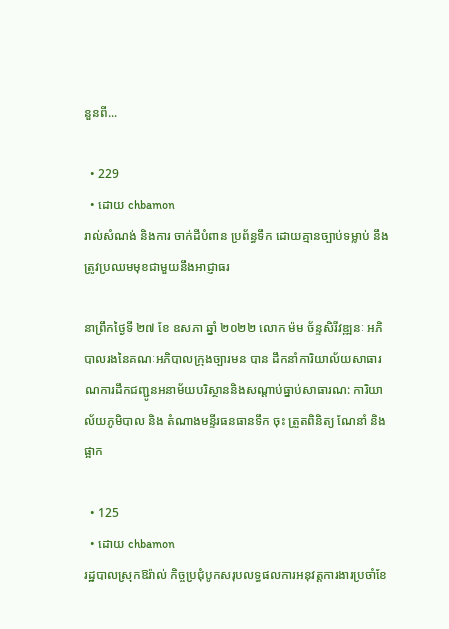នួនពី...

  • 229
  • ដោយ chbamon
រាល់សំណង់ និងការ ចាក់ដីបំពាន ប្រព័ន្ធទឹក ដោយគ្មានច្បាប់ទម្លាប់ នឹងត្រូវប្រឈមមុខជាមួយនឹងអាជ្ញាធរ

នាព្រឹកថ្ងៃទី ២៧ ខែ ឧសភា ឆ្នាំ ២០២២ លោក ម៉ម ច័ន្ទសិរីវឌ្ឍនៈ អភិបាលរងនៃគណៈអភិបាលក្រុងច្បារមន បាន ដឹកនាំការិយាល័យសាធារណការដឹកជញ្ជូនអនាម័យបរិស្ថាននិងសណ្តាប់ធ្នាប់សាធារណ: ការិយាល័យភូមិបាល និង តំណាងមន្ទីរធនធានទឹក ចុះ ត្រួតពិនិត្យ ណែនាំ និងផ្អាក

  • 125
  • ដោយ chbamon
រដ្ឋបាលស្រុកឱរ៉ាល់ កិច្ចប្រជុំបូកសរុបលទ្ធផលការអនុវត្តការងារប្រចាំខែ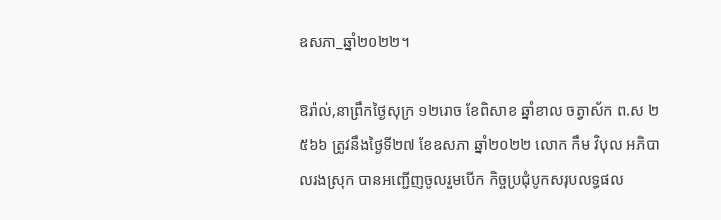ឧសភា_ឆ្នាំ២០២២។

ឱរ៉ាល់,នាព្រឹកថ្ងៃសុក្រ ១២រោច ខែពិសាខ ឆ្នាំខាល ចត្វាស័ក ព.ស ២៥៦៦ ត្រូវនឹងថ្ងៃទី២៧ ខែឧសភា ឆ្នាំ២០២២ លោក កឹម វិបុល អភិបាលរងស្រុក បានអញ្ជើញចូលរួមបើក កិច្ចប្រជុំបូកសរុបលទ្ធផល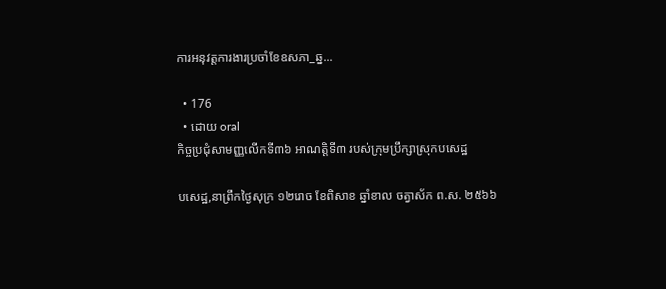ការអនុវត្តការងារប្រចាំខែឧសភា_ឆ្ន...

  • 176
  • ដោយ oral
កិច្ចប្រជុំសាមញ្ញលើកទី៣៦ អាណត្តិទី៣ របស់ក្រុមប្រឹក្សាស្រុកបសេដ្ឋ

បសេដ្ឋ,នាព្រឹកថ្ងៃសុក្រ ១២រោច ខែពិសាខ ឆ្នាំខាល ចត្វាស័ក ព.ស. ២៥៦៦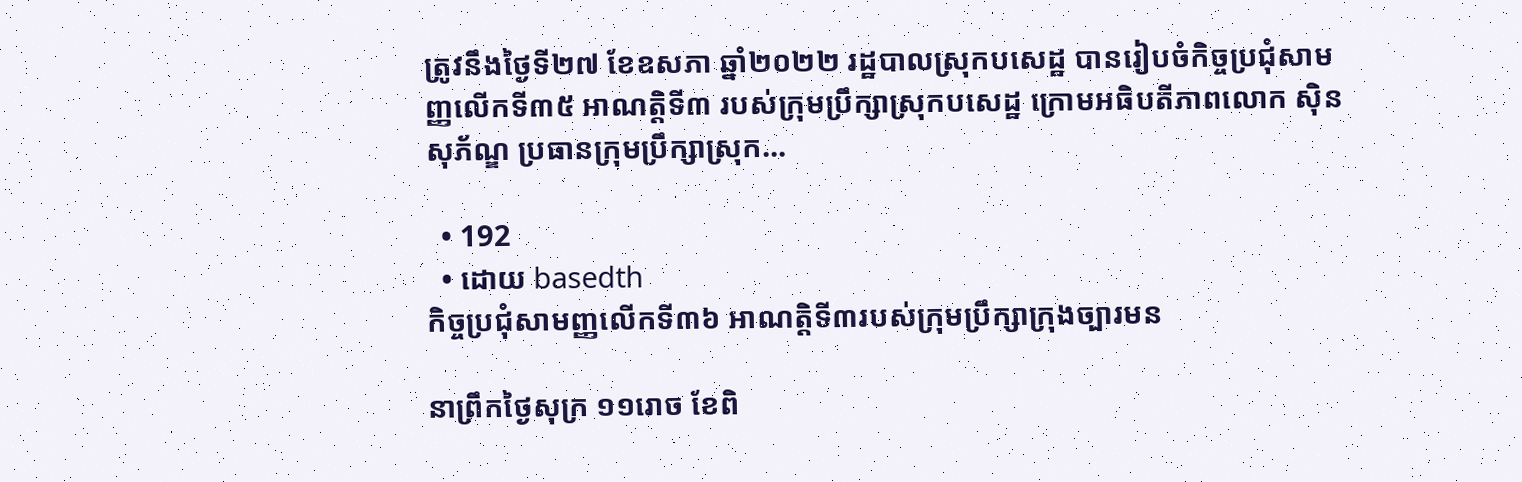ត្រូវនឹងថ្ងៃទី២៧ ខែឧសភា ឆ្នាំ២០២២ រដ្ឋបាលស្រុកបសេដ្ឋ បានរៀបចំកិច្ចប្រជុំសាមញ្ញលើកទី៣៥ អាណត្តិទី៣ របស់ក្រុមប្រឹក្សាស្រុកបសេដ្ឋ ក្រោមអធិបតីភាពលោក ស៊ិន សុភ័ណ្ឌ ប្រធានក្រុមប្រឹក្សាស្រុក...

  • 192
  • ដោយ basedth
កិច្ចប្រជុំសាមញ្ញលើកទី៣៦ អាណត្តិទី៣របស់ក្រុមប្រឹក្សាក្រុងច្បារមន

នាព្រឹកថ្ងៃសុក្រ ១១រោច ខែពិ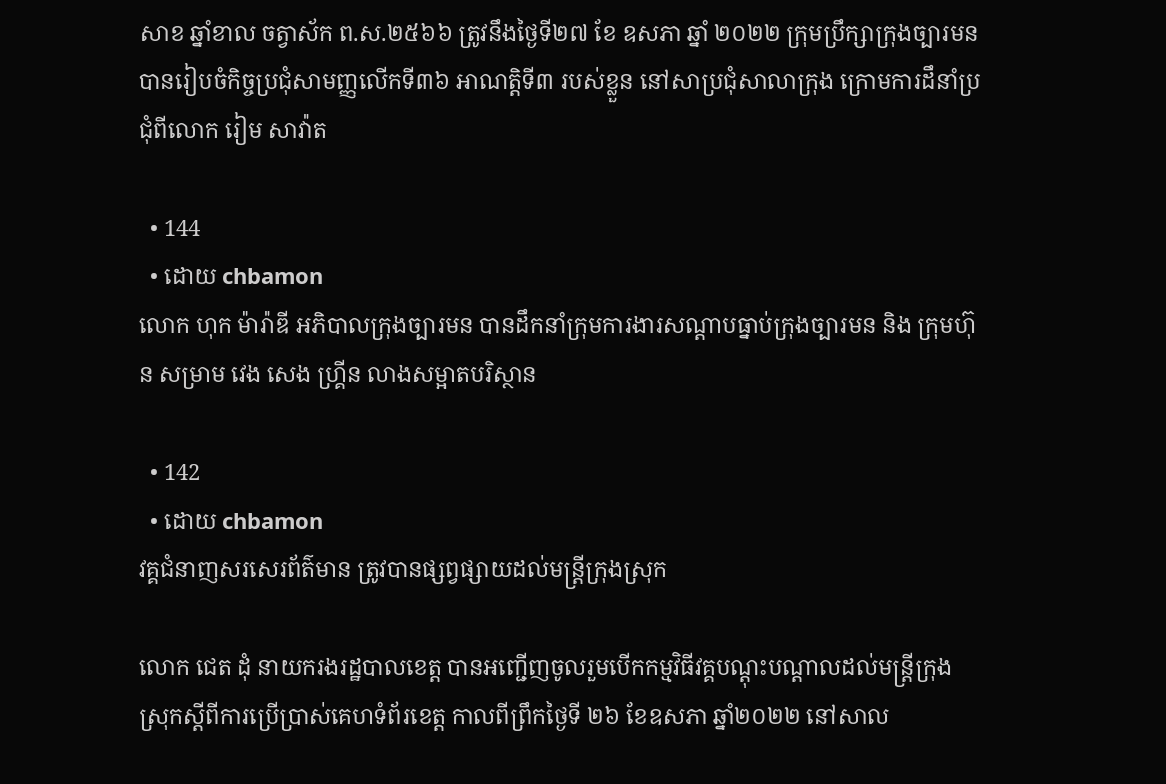សាខ ឆ្នាំខាល ចត្វាស័ក ព.ស.២៥៦៦ ត្រូវនឹងថ្ងៃទី២៧ ខែ ឧសភា ឆ្នាំ ២០២២ ក្រុមប្រឹក្សាក្រុងច្បារមន បានរៀបចំកិច្ចប្រជុំសាមញ្ញលើកទី៣៦ អាណត្តិទី៣ របស់ខ្លួន នៅសាប្រជុំសាលាក្រុង ក្រោមការដឹនាំប្រជុំពីលោក រៀម សាវ៉ាត

  • 144
  • ដោយ chbamon
លោក ហុក ម៉ារ៉ាឌី អភិបាលក្រុងច្បារមន បានដឹកនាំក្រុមការងារសណ្តាបធ្នាប់ក្រុងច្បារមន និង ក្រុមហ៊ុន សម្រាម វេង សេង ហ្គ្រីន លាងសម្អាតបរិស្ថាន

  • 142
  • ដោយ chbamon
វគ្គជំនាញសរសេរព័ត៌មាន ត្រូវបានផ្សព្វផ្សាយដល់មន្រ្តីក្រុងស្រុក

លោក ជេត ដុំ នាយករងរដ្ឋបាលខេត្ត បានអញ្ជើញចូលរួមបើកកម្មវិធីវគ្គបណ្តុះបណ្តាលដល់មន្រ្តីក្រុងស្រុកស្តីពីការប្រើប្រាស់គេហទំព័រខេត្ត កាលពីព្រឹកថ្ងៃទី ២៦ ខែឧសភា ឆ្នាំ២០២២ នៅសាល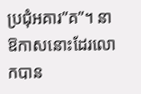ប្រជុំអគារ”គ”។ នាឱកាសនោះដែរលោកបាន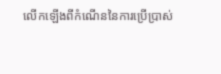លើកឡើងពីកំណើននៃការប្រើប្រាស់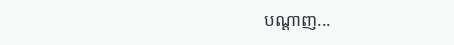បណ្តាញ...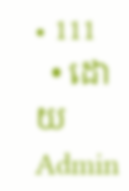• 111
  • ដោយ Admin